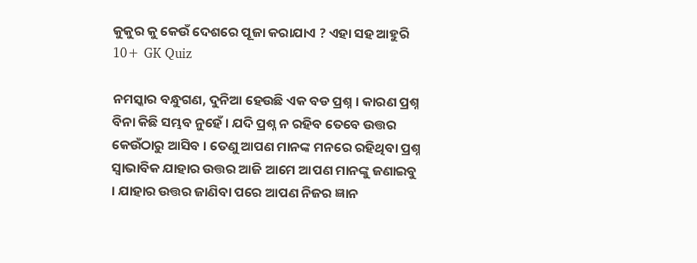କୁକୁର କୁ କେଉଁ ଦେଶରେ ପୂଜା କରାଯାଏ ? ଏହା ସହ ଆହୁରି 10+ GK Quiz

ନମସ୍କାର ବନ୍ଧୁଗଣ, ଦୁନିଆ ହେଉଛି ଏକ ବଡ ପ୍ରଶ୍ନ । କାରଣ ପ୍ରଶ୍ନ ବିନା କିଛି ସମ୍ଭବ ନୁହେଁ । ଯଦି ପ୍ରଶ୍ନ ନ ରହିବ ତେବେ ଉତ୍ତର କେଉଁଠାରୁ ଆସିବ । ତେଣୁ ଆପଣ ମାନଙ୍କ ମନରେ ରହିଥିବା ପ୍ରଶ୍ନ ସ୍ଵାଭାବିକ ଯାହାର ଉତ୍ତର ଆଜି ଆମେ ଆପଣ ମାନଙ୍କୁ ଜଣାଇବୁ । ଯାହାର ଉତ୍ତର ଜାଣିବା ପରେ ଆପଣ ନିଜର ଜ୍ଞାନ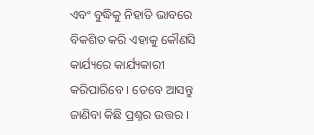ଏବଂ ବୁଦ୍ଧିକୁ ନିହାତି ଭାବରେ ବିକଶିତ କରି ଏହାକୁ କୌଣସି କାର୍ଯ୍ୟରେ କାର୍ଯ୍ୟକାରୀ କରିପାରିବେ । ତେବେ ଆସନ୍ତୁ ଜାଣିବା କିଛି ପ୍ରଶ୍ନର ଉତ୍ତର ।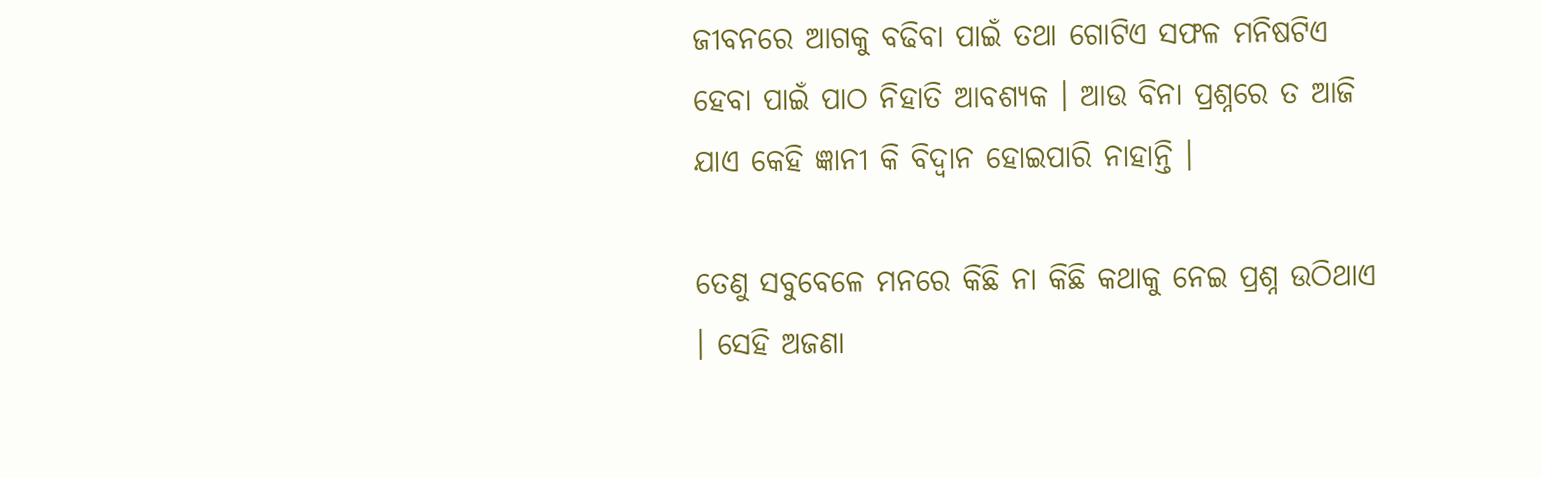ଜୀବନରେ ଆଗକୁ ବଢିବା ପାଇଁ ତଥା ଗୋଟିଏ ସଫଳ ମନିଷଟିଏ ହେବା ପାଇଁ ପାଠ ନିହାତି ଆବଶ୍ୟକ । ଆଉ ବିନା ପ୍ରଶ୍ନରେ ତ ଆଜି ଯାଏ କେହି ଜ୍ଞାନୀ କି ବିଦ୍ଵାନ ହୋଇପାରି ନାହାନ୍ତି ।

ତେଣୁ ସବୁବେଳେ ମନରେ କିଛି ନା କିଛି କଥାକୁ ନେଇ ପ୍ରଶ୍ନ ଉଠିଥାଏ । ସେହି ଅଜଣା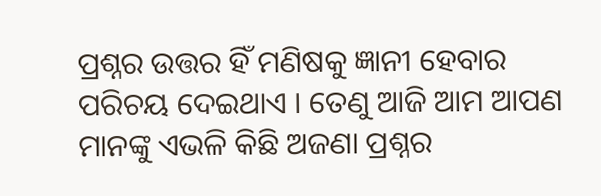ପ୍ରଶ୍ନର ଉତ୍ତର ହିଁ ମଣିଷକୁ ଜ୍ଞାନୀ ହେବାର ପରିଚୟ ଦେଇଥାଏ । ତେଣୁ ଆଜି ଆମ ଆପଣ ମାନଙ୍କୁ ଏଭଳି କିଛି ଅଜଣା ପ୍ରଶ୍ନର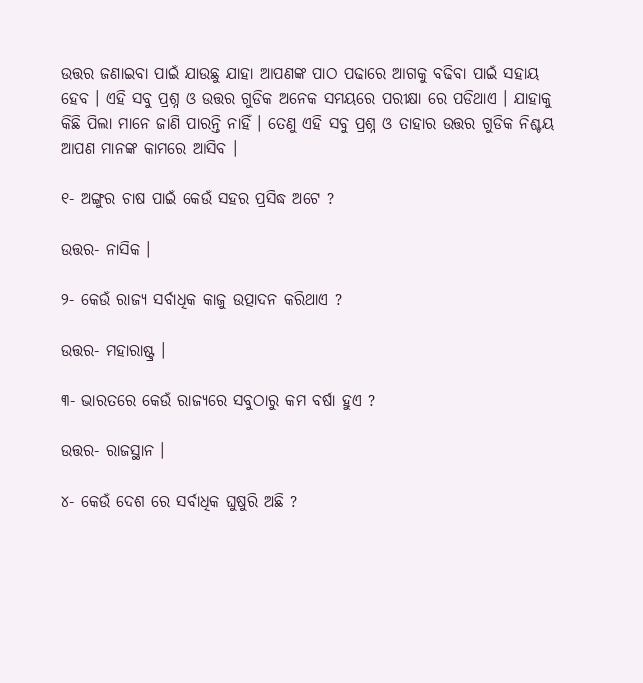ଉତ୍ତର ଜଣାଇବା ପାଇଁ ଯାଉଛୁ ଯାହା ଆପଣଙ୍କ ପାଠ ପଢାରେ ଆଗକୁ ବଢିବା ପାଇଁ ସହାୟ ହେବ । ଏହି ସବୁ ପ୍ରଶ୍ନ ଓ ଉତ୍ତର ଗୁଡିକ ଅନେକ ସମୟରେ ପରୀକ୍ଷା ରେ ପଡିଥାଏ । ଯାହାକୁ କିଛି ପିଲା ମାନେ ଜାଣି ପାରନ୍ତି ନାହିଁ । ତେଣୁ ଏହି ସବୁ ପ୍ରଶ୍ନ ଓ ତାହାର ଉତ୍ତର ଗୁଡିକ ନିଶ୍ଚୟ ଆପଣ ମାନଙ୍କ କାମରେ ଆସିବ ।

୧- ଅଙ୍ଗୁର ଚାଷ ପାଇଁ କେଉଁ ସହର ପ୍ରସିଦ୍ଧ ଅଟେ ?

ଉତ୍ତର- ନାସିକ ।

୨- କେଉଁ ରାଜ୍ୟ ସର୍ବାଧିକ କାଜୁ ଉତ୍ପାଦନ କରିଥାଏ ?

ଉତ୍ତର- ମହାରାଷ୍ଟ୍ର ।

୩- ଭାରତରେ କେଉଁ ରାଜ୍ୟରେ ସବୁଠାରୁ କମ ବର୍ଷା ହୁଏ ?

ଉତ୍ତର- ରାଜସ୍ଥାନ ।

୪- କେଉଁ ଦେଶ ରେ ସର୍ବାଧିକ ଘୁଷୁରି ଅଛି ?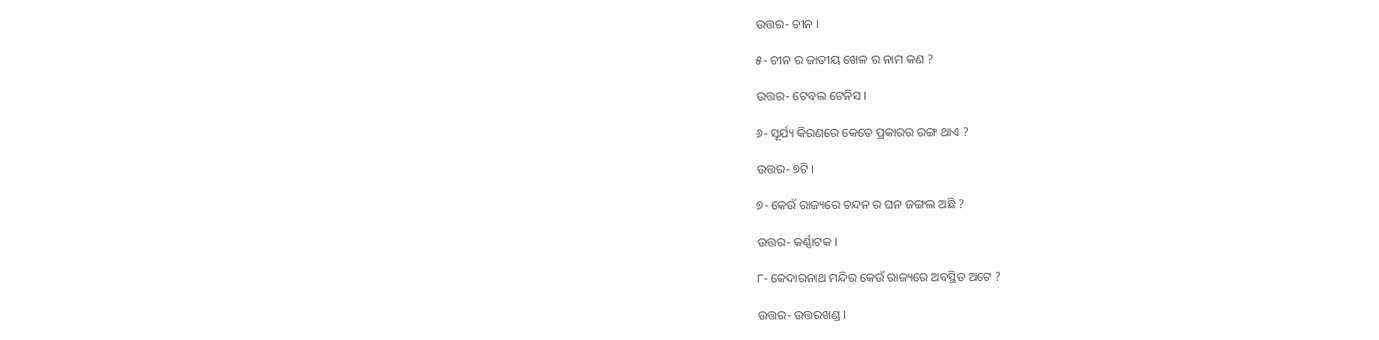ଉତ୍ତର- ଚୀନ ।

୫- ଚୀନ ର ଜାତୀୟ ଖେଳ ର ନାମ କଣ ?

ଉତ୍ତର- ଟେବଲ ଟେନିସ ।

୬- ସୂର୍ଯ୍ୟ କିରଣରେ କେତେ ପ୍ରକାରର ରଙ୍ଗ ଥାଏ ?

ଉତ୍ତର- ୭ଟି ।

୭- କେଉଁ ରାଜ୍ୟରେ ଚନ୍ଦନ ର ଘନ ଜଙ୍ଗଲ ଅଛି ?

ଉତ୍ତର- କର୍ଣ୍ଣାଟକ ।

୮- କେଦାରନାଥ ମନ୍ଦିର କେଉଁ ରାଜ୍ୟରେ ଅବସ୍ଥିତ ଅଟେ ?

ଉତ୍ତର- ଉତ୍ତରଖଣ୍ଡ ।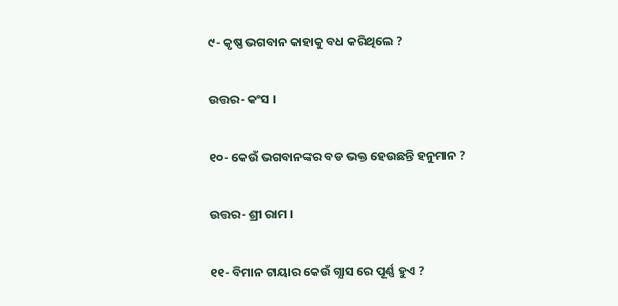୯- କୃଷ୍ଣ ଭଗବାନ କାହାକୁ ବଧ କରିଥିଲେ ?

ଉତ୍ତର- କଂସ ।

୧୦- କେଉଁ ଭଗବାନଙ୍କର ବଡ ଭକ୍ତ ହେଉଛନ୍ତି ହନୁମାନ ?

ଉତ୍ତର- ଶ୍ରୀ ରାମ ।

୧୧- ବିମାନ ଟାୟାର କେଉଁ ଗ୍ଯାସ ରେ ପୂର୍ଣ୍ଣ ହୁଏ ?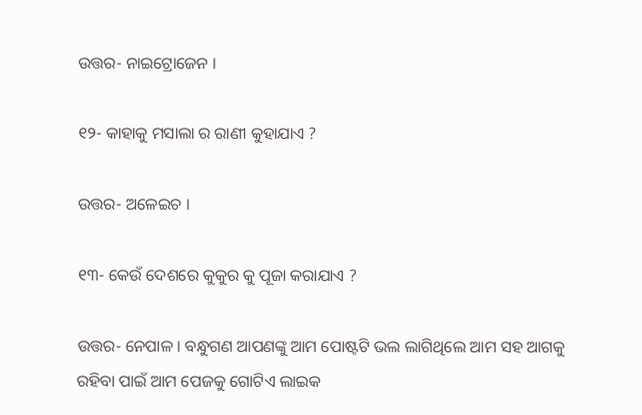ଉତ୍ତର- ନାଇଟ୍ରୋଜେନ ।

୧୨- କାହାକୁ ମସାଲା ର ରାଣୀ କୁହାଯାଏ ?

ଉତ୍ତର- ଅଳେଇଚ ।

୧୩- କେଉଁ ଦେଶରେ କୁକୁର କୁ ପୂଜା କରାଯାଏ ?

ଉତ୍ତର- ନେପାଳ । ବନ୍ଧୁଗଣ ଆପଣଙ୍କୁ ଆମ ପୋଷ୍ଟଟି ଭଲ ଲାଗିଥିଲେ ଆମ ସହ ଆଗକୁ ରହିବା ପାଇଁ ଆମ ପେଜକୁ ଗୋଟିଏ ଲାଇକ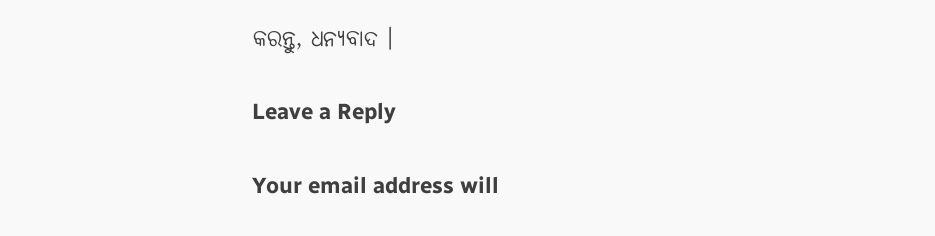କରନ୍ତୁ, ଧନ୍ୟବାଦ ।

Leave a Reply

Your email address will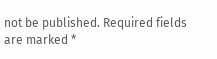not be published. Required fields are marked *